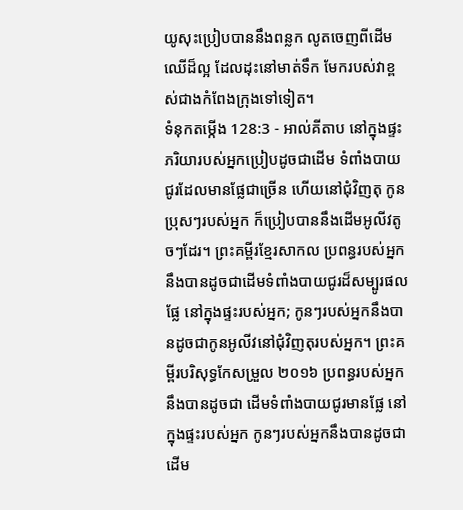យូសុះប្រៀបបាននឹងពន្លក លូតចេញពីដើមឈើដ៏ល្អ ដែលដុះនៅមាត់ទឹក មែករបស់វាខ្ពស់ជាងកំពែងក្រុងទៅទៀត។
ទំនុកតម្កើង 128:3 - អាល់គីតាប នៅក្នុងផ្ទះ ភរិយារបស់អ្នកប្រៀបដូចជាដើម ទំពាំងបាយជូរដែលមានផ្លែជាច្រើន ហើយនៅជុំវិញតុ កូនប្រុសៗរបស់អ្នក ក៏ប្រៀបបាននឹងដើមអូលីវតូចៗដែរ។ ព្រះគម្ពីរខ្មែរសាកល ប្រពន្ធរបស់អ្នកនឹងបានដូចជាដើមទំពាំងបាយជូរដ៏សម្បូរផលផ្លែ នៅក្នុងផ្ទះរបស់អ្នក; កូនៗរបស់អ្នកនឹងបានដូចជាកូនអូលីវនៅជុំវិញតុរបស់អ្នក។ ព្រះគម្ពីរបរិសុទ្ធកែសម្រួល ២០១៦ ប្រពន្ធរបស់អ្នកនឹងបានដូចជា ដើមទំពាំងបាយជូរមានផ្លែ នៅក្នុងផ្ទះរបស់អ្នក កូនៗរបស់អ្នកនឹងបានដូចជា ដើម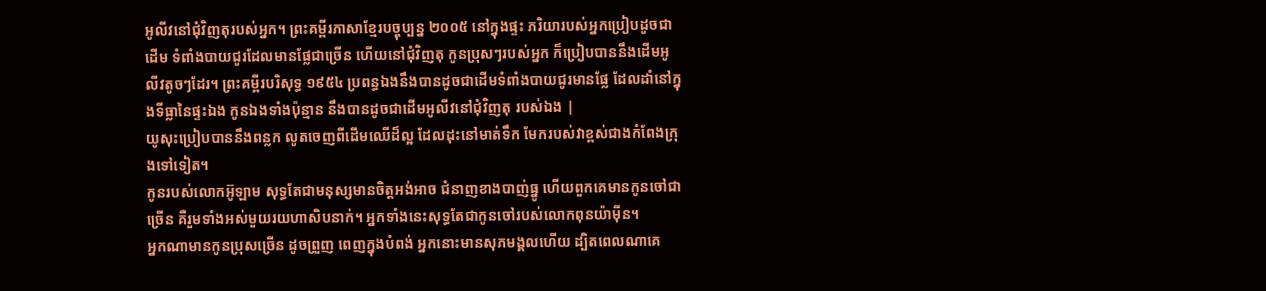អូលីវនៅជុំវិញតុរបស់អ្នក។ ព្រះគម្ពីរភាសាខ្មែរបច្ចុប្បន្ន ២០០៥ នៅក្នុងផ្ទះ ភរិយារបស់អ្នកប្រៀបដូចជាដើម ទំពាំងបាយជូរដែលមានផ្លែជាច្រើន ហើយនៅជុំវិញតុ កូនប្រុសៗរបស់អ្នក ក៏ប្រៀបបាននឹងដើមអូលីវតូចៗដែរ។ ព្រះគម្ពីរបរិសុទ្ធ ១៩៥៤ ប្រពន្ធឯងនឹងបានដូចជាដើមទំពាំងបាយជូរមានផ្លែ ដែលដាំនៅក្នុងទីធ្លានៃផ្ទះឯង កូនឯងទាំងប៉ុន្មាន នឹងបានដូចជាដើមអូលីវនៅជុំវិញតុ របស់ឯង |
យូសុះប្រៀបបាននឹងពន្លក លូតចេញពីដើមឈើដ៏ល្អ ដែលដុះនៅមាត់ទឹក មែករបស់វាខ្ពស់ជាងកំពែងក្រុងទៅទៀត។
កូនរបស់លោកអ៊ូឡាម សុទ្ធតែជាមនុស្សមានចិត្តអង់អាច ជំនាញខាងបាញ់ធ្នូ ហើយពួកគេមានកូនចៅជាច្រើន គឺរួមទាំងអស់មួយរយហាសិបនាក់។ អ្នកទាំងនេះសុទ្ធតែជាកូនចៅរបស់លោកពុនយ៉ាម៉ីន។
អ្នកណាមានកូនប្រុសច្រើន ដូចព្រួញ ពេញក្នុងបំពង់ អ្នកនោះមានសុភមង្គលហើយ ដ្បិតពេលណាគេ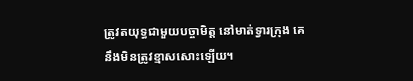ត្រូវតយុទ្ធជាមួយបច្ចាមិត្ត នៅមាត់ទ្វារក្រុង គេនឹងមិនត្រូវខ្មាសសោះឡើយ។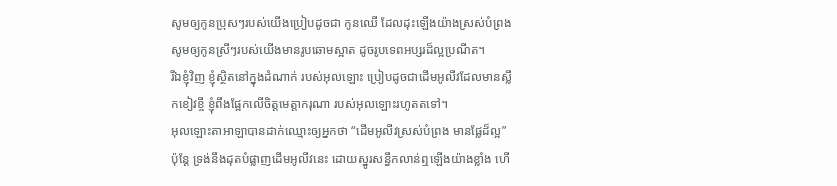សូមឲ្យកូនប្រុសៗរបស់យើងប្រៀបដូចជា កូនឈើ ដែលដុះឡើងយ៉ាងស្រស់បំព្រង សូមឲ្យកូនស្រីៗរបស់យើងមានរូបឆោមស្អាត ដូចរូបទេពអប្សរដ៏ល្អប្រណីត។
រីឯខ្ញុំវិញ ខ្ញុំស្ថិតនៅក្នុងដំណាក់ របស់អុលឡោះ ប្រៀបដូចជាដើមអូលីវដែលមានស្លឹកខៀវខ្ចី ខ្ញុំពឹងផ្អែកលើចិត្តមេត្តាករុណា របស់អុលឡោះរហូតតទៅ។
អុលឡោះតាអាឡាបានដាក់ឈ្មោះឲ្យអ្នកថា “ដើមអូលីវស្រស់បំព្រង មានផ្លែដ៏ល្អ” ប៉ុន្តែ ទ្រង់នឹងដុតបំផ្លាញដើមអូលីវនេះ ដោយស្នូរសន្ធឹកលាន់ឮឡើងយ៉ាងខ្លាំង ហើ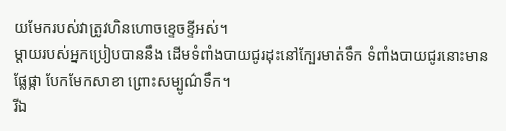យមែករបស់វាត្រូវហិនហោចខ្ទេចខ្ទីអស់។
ម្ដាយរបស់អ្នកប្រៀបបាននឹង ដើមទំពាំងបាយជូរដុះនៅក្បែរមាត់ទឹក ទំពាំងបាយជូរនោះមានផ្លែផ្កា បែកមែកសាខា ព្រោះសម្បូណ៌ទឹក។
រីឯ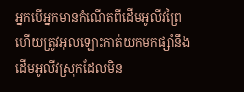អ្នកបើអ្នកមានកំណើតពីដើមអូលីវព្រៃ ហើយត្រូវអុលឡោះកាត់យកមកផ្សាំនឹងដើមអូលីវស្រុកដែលមិន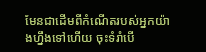មែនជាដើមពីកំណើតរបស់អ្នកយ៉ាងហ្នឹងទៅហើយ ចុះទំរាំបើ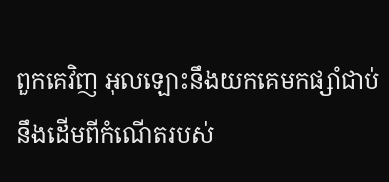ពួកគេវិញ អុលឡោះនឹងយកគេមកផ្សាំជាប់នឹងដើមពីកំណើតរបស់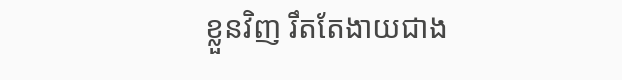ខ្លួនវិញ រឹតតែងាយជាង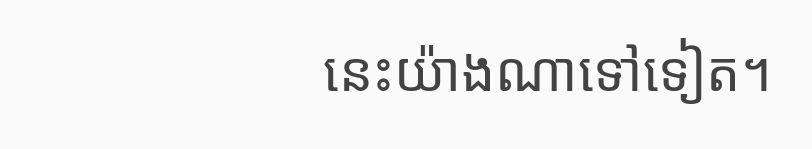នេះយ៉ាងណាទៅទៀត។